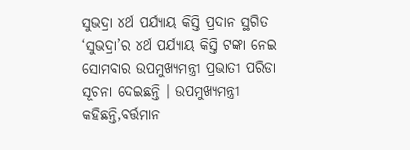ସୁଭଦ୍ରା ୪ର୍ଥ ପର୍ଯ୍ୟାୟ କିସ୍ତି ପ୍ରଦାନ ସ୍ଥଗିତ
‘ସୁଭଦ୍ରା’ର ୪ର୍ଥ ପର୍ଯ୍ୟାୟ କିସ୍ତି ଟଙ୍କା ନେଇ ସୋମବାର ଉପମୁଖ୍ୟମନ୍ତ୍ରୀ ପ୍ରଭାତୀ ପରିଡା ସୂଚନା ଦେଇଛନ୍ତି । ଉପମୁଖ୍ୟମନ୍ତ୍ରୀ କହିଛନ୍ତି,ବର୍ତ୍ତମାନ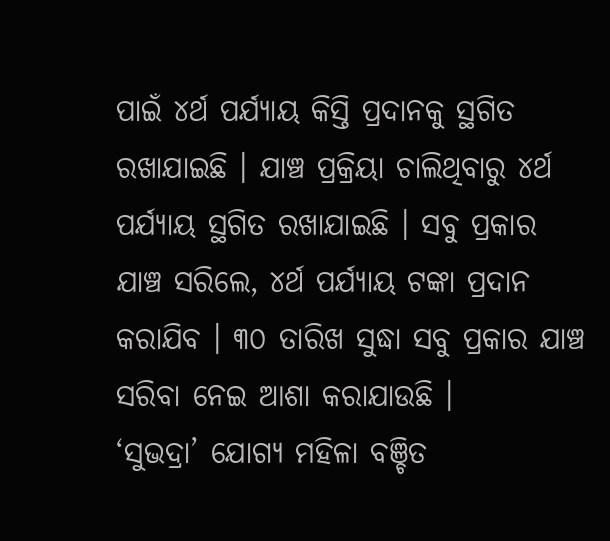ପାଇଁ ୪ର୍ଥ ପର୍ଯ୍ୟାୟ କିସ୍ତି ପ୍ରଦାନକୁ ସ୍ଥଗିତ ରଖାଯାଇଛି । ଯାଞ୍ଚ ପ୍ରକ୍ରିୟା ଚାଲିଥିବାରୁ ୪ର୍ଥ ପର୍ଯ୍ୟାୟ ସ୍ଥଗିତ ରଖାଯାଇଛି । ସବୁ ପ୍ରକାର ଯାଞ୍ଚ ସରିଲେ, ୪ର୍ଥ ପର୍ଯ୍ୟାୟ ଟଙ୍କା ପ୍ରଦାନ କରାଯିବ । ୩୦ ତାରିଖ ସୁଦ୍ଧା ସବୁ ପ୍ରକାର ଯାଞ୍ଚ ସରିବା ନେଇ ଆଶା କରାଯାଉଛି ।
‘ସୁଭଦ୍ରା’ ଯୋଗ୍ୟ ମହିଳା ବଞ୍ଚିତ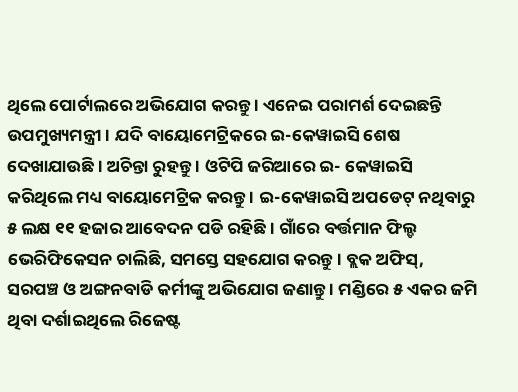ଥିଲେ ପୋର୍ଟାଲରେ ଅଭିଯୋଗ କରନ୍ତୁ । ଏନେଇ ପରାମର୍ଶ ଦେଇଛନ୍ତି ଉପମୁଖ୍ୟମନ୍ତ୍ରୀ । ଯଦି ବାୟୋମେଟ୍ରିକରେ ଇ-କେୱାଇସି ଶେଷ ଦେଖାଯାଉଛି । ଅଚିନ୍ତା ରୁହନ୍ତୁ । ଓଟିପି ଜରିଆରେ ଇ- କେୱାଇସି କରିଥିଲେ ମଧ୍ୟ ବାୟୋମେଟ୍ରିକ କରନ୍ତୁ । ଇ-କେୱାଇସି ଅପଡେଟ୍ ନଥିବାରୁ ୫ ଲକ୍ଷ ୧୧ ହଜାର ଆବେଦନ ପଡି ରହିଛି । ଗାଁରେ ବର୍ତ୍ତମାନ ଫିଲ୍ଡ ଭେରିଫିକେସନ ଚାଲିଛି, ସମସ୍ତେ ସହଯୋଗ କରନ୍ତୁ । ବ୍ଲକ ଅଫିସ୍, ସରପଞ୍ଚ ଓ ଅଙ୍ଗନବାଡି କର୍ମୀଙ୍କୁ ଅଭିଯୋଗ ଜଣାନ୍ତୁ । ମଣ୍ଡିରେ ୫ ଏକର ଜମି ଥିବା ଦର୍ଶାଇଥିଲେ ରିଜେଷ୍ଟ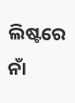ଲିଷ୍ଟରେ ନାଁ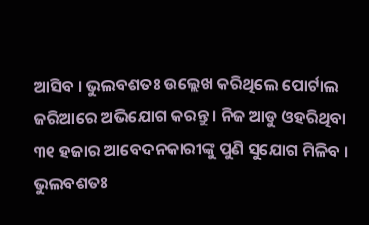ଆସିବ । ଭୁଲବଶତଃ ଉଲ୍ଲେଖ କରିଥିଲେ ପୋର୍ଟାଲ ଜରିଆରେ ଅଭିଯୋଗ କରନ୍ତୁ । ନିଜ ଆଡୁ ଓହରିଥିବା ୩୧ ହଜାର ଆବେଦନକାରୀଙ୍କୁ ପୁଣି ସୁଯୋଗ ମିଳିବ । ଭୁଲବଶତଃ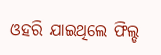ଓହରି ଯାଇଥିଲେ ଫିଲ୍ଡ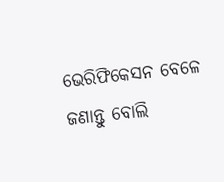ଭେରିଫିକେସନ ବେଳେ ଜଣାନ୍ତୁ ବୋଲି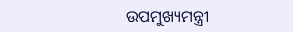ଉପମୁଖ୍ୟମନ୍ତ୍ରୀ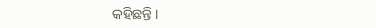କହିଛନ୍ତି ।